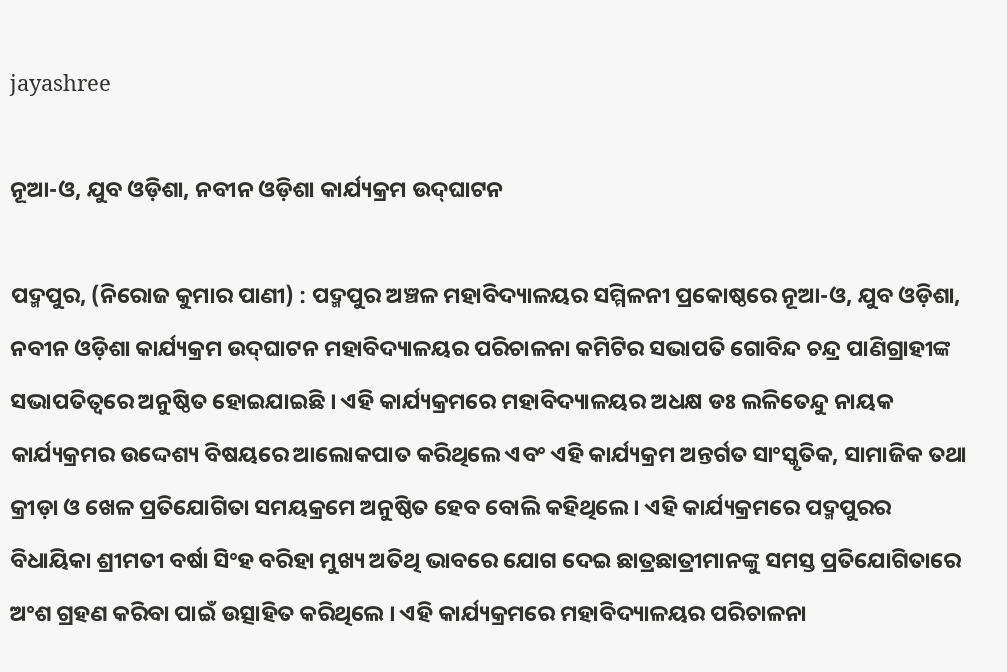jayashree

ନୂଆ-ଓ, ଯୁବ ଓଡ଼ିଶା, ନବୀନ ଓଡ଼ିଶା କାର୍ଯ୍ୟକ୍ରମ ଉଦ୍‌ଘାଟନ

ପଦ୍ମପୁର, (ନିରୋଜ କୁମାର ପାଣୀ) : ପଦ୍ମପୁର ଅଞ୍ଚଳ ମହାବିଦ୍ୟାଳୟର ସମ୍ମିଳନୀ ପ୍ରକୋଷ୍ଠରେ ନୂଆ-ଓ, ଯୁବ ଓଡ଼ିଶା, ନବୀନ ଓଡ଼ିଶା କାର୍ଯ୍ୟକ୍ରମ ଉଦ୍‌ଘାଟନ ମହାବିଦ୍ୟାଳୟର ପରିଚାଳନା କମିଟିର ସଭାପତି ଗୋବିନ୍ଦ ଚନ୍ଦ୍ର ପାଣିଗ୍ରାହୀଙ୍କ ସଭାପତିତ୍ୱରେ ଅନୁଷ୍ଠିତ ହୋଇଯାଇଛି । ଏହି କାର୍ଯ୍ୟକ୍ରମରେ ମହାବିଦ୍ୟାଳୟର ଅଧକ୍ଷ ଡଃ ଲଳିତେନ୍ଦୁ ନାୟକ କାର୍ଯ୍ୟକ୍ରମର ଉଦ୍ଦେଶ୍ୟ ବିଷୟରେ ଆଲୋକପାତ କରିଥିଲେ ଏବଂ ଏହି କାର୍ଯ୍ୟକ୍ରମ ଅନ୍ତର୍ଗତ ସାଂସ୍କୃତିକ, ସାମାଜିକ ତଥା କ୍ରୀଡ଼ା ଓ ଖେଳ ପ୍ରତିଯୋଗିତା ସମୟକ୍ରମେ ଅନୁଷ୍ଠିତ ହେବ ବୋଲି କହିଥିଲେ । ଏହି କାର୍ଯ୍ୟକ୍ରମରେ ପଦ୍ମପୁରର ବିଧାୟିକା ଶ୍ରୀମତୀ ବର୍ଷା ସିଂହ ବରିହା ମୁଖ୍ୟ ଅତିଥି ଭାବରେ ଯୋଗ ଦେଇ ଛାତ୍ରଛାତ୍ରୀମାନଙ୍କୁ ସମସ୍ତ ପ୍ରତିଯୋଗିତାରେ ଅଂଶ ଗ୍ରହଣ କରିବା ପାଇଁ ଉତ୍ସାହିତ କରିଥିଲେ । ଏହି କାର୍ଯ୍ୟକ୍ରମରେ ମହାବିଦ୍ୟାଳୟର ପରିଚାଳନା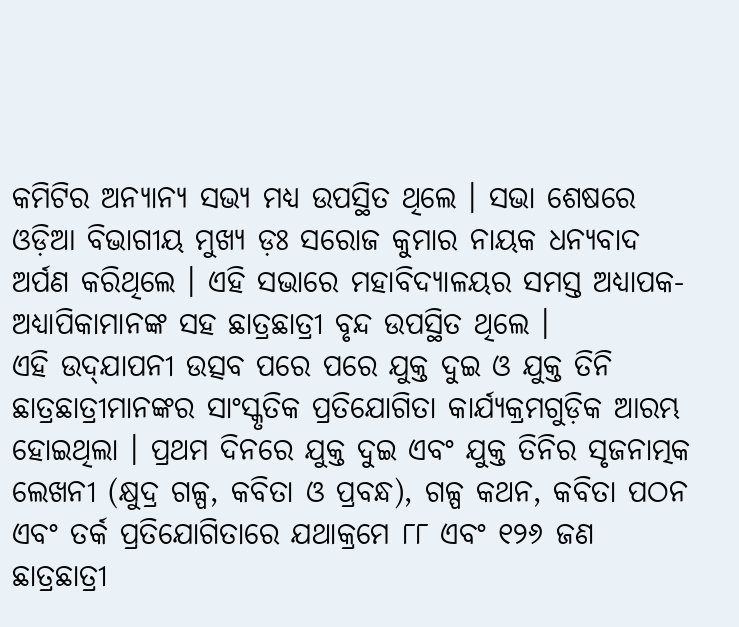କମିଟିର ଅନ୍ୟାନ୍ୟ ସଭ୍ୟ ମଧ୍ୟ ଉପସ୍ଥିତ ଥିଲେ । ସଭା ଶେଷରେ ଓଡ଼ିଆ ବିଭାଗୀୟ ମୁଖ୍ୟ ଡ଼ଃ ସରୋଜ କୁମାର ନାୟକ ଧନ୍ୟବାଦ ଅର୍ପଣ କରିଥିଲେ । ଏହି ସଭାରେ ମହାବିଦ୍ୟାଳୟର ସମସ୍ତ ଅଧ୍ୟାପକ-ଅଧ୍ୟାପିକାମାନଙ୍କ ସହ ଛାତ୍ରଛାତ୍ରୀ ବୃନ୍ଦ ଉପସ୍ଥିତ ଥିଲେ ।
ଏହି ଉଦ୍‌ଯାପନୀ ଉତ୍ସବ ପରେ ପରେ ଯୁକ୍ତ ଦୁଇ ଓ ଯୁକ୍ତ ତିନି ଛାତ୍ରଛାତ୍ରୀମାନଙ୍କର ସାଂସ୍କୃତିକ ପ୍ରତିଯୋଗିତା କାର୍ଯ୍ୟକ୍ରମଗୁଡ଼ିକ ଆରମ୍ଭ ହୋଇଥିଲା । ପ୍ରଥମ ଦିନରେ ଯୁକ୍ତ ଦୁଇ ଏବଂ ଯୁକ୍ତ ତିନିର ସୃଜନାତ୍ମକ ଲେଖନୀ (କ୍ଷୁଦ୍ର ଗଳ୍ପ, କବିତା ଓ ପ୍ରବନ୍ଧ), ଗଳ୍ପ କଥନ, କବିତା ପଠନ ଏବଂ ତର୍କ ପ୍ରତିଯୋଗିତାରେ ଯଥାକ୍ରମେ ୮୮ ଏବଂ ୧୨୬ ଜଣ ଛାତ୍ରଛାତ୍ରୀ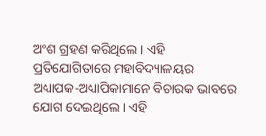ଅଂଶ ଗ୍ରହଣ କରିଥିଲେ । ଏହି ପ୍ରତିଯୋଗିତାରେ ମହାବିଦ୍ୟାଳୟର ଅଧ୍ୟାପକ-ଅଧ୍ୟାପିକାମାନେ ବିଚାରକ ଭାବରେ ଯୋଗ ଦେଇଥିଲେ । ଏହି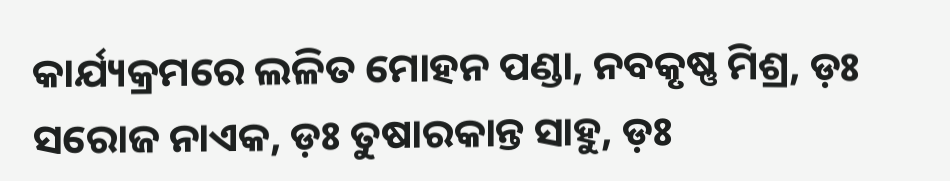କାର୍ଯ୍ୟକ୍ରମରେ ଲଳିତ ମୋହନ ପଣ୍ଡା, ନବକୃଷ୍ଣ ମିଶ୍ର, ଡ଼ଃ ସରୋଜ ନାଏକ, ଡ଼ଃ ତୁଷାରକାନ୍ତ ସାହୁ, ଡ଼ଃ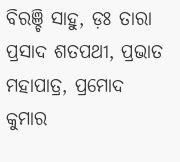ବିରଞ୍ଚି ସାହୁ, ଡ଼ଃ ତାରା ପ୍ରସାଦ ଶତପଥୀ, ପ୍ରଭାତ ମହାପାତ୍ର, ପ୍ରମୋଦ କୁମାର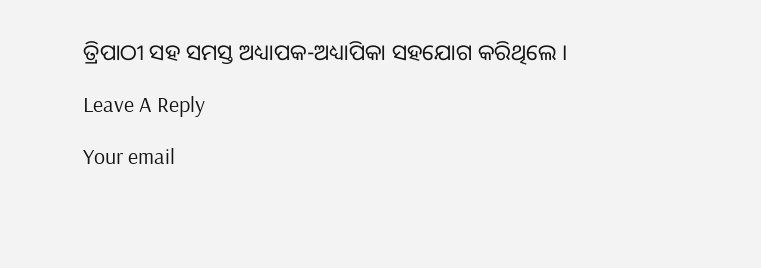ତ୍ରିପାଠୀ ସହ ସମସ୍ତ ଅଧ୍ୟାପକ-ଅଧ୍ୟାପିକା ସହଯୋଗ କରିଥିଲେ ।

Leave A Reply

Your email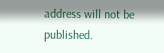address will not be published.